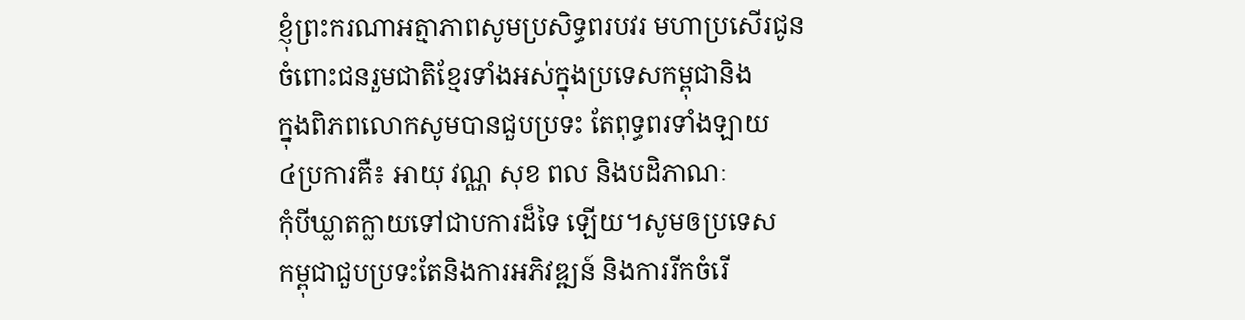ខ្ញុំព្រះករណាអត្មាភាពសូមប្រសិទ្ធពរបវរ មហាប្រសើរជូន
ចំពោះជនរួមជាតិខ្មែរទាំងអស់ក្នុងប្រទេសកម្ពុជានិង
ក្នុងពិភពលោកសូមបានជួបប្រទះ តែពុទ្ធពរទាំងឡាយ
៤ប្រការគឺ៖ អាយុ វណ្ណ សុខ ពល និងបដិភាណៈ
កុំបីឃ្លាតក្លាយទៅជាបការដ៏ទៃ ឡើយ។សូមឲប្រទេស
កម្ពុជាជួបប្រទះតែនិងការអភិវឌ្ឍន៍ និងការរីកចំរើ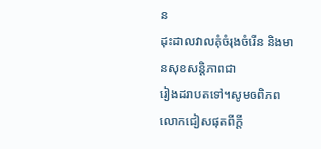ន
ដុះដាលវាលគុំចំរុងចំរើន និងមានសុខសន្តិភាពជា
រៀងដរាបតទៅ។សូមឲពិភពលោកជៀសផុតពីក្តី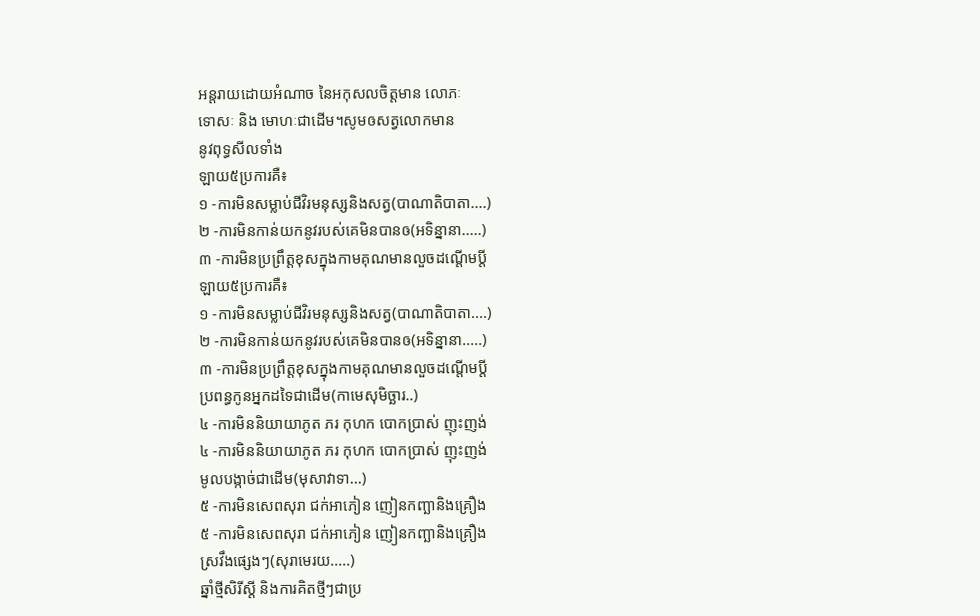អន្តរាយដោយអំណាច នៃអកុសលចិត្តមាន លោភៈ
ទោសៈ និង មោហៈជាដើម។សូមឲសត្វលោកមាន
នូវពុទ្ធសីលទាំង
ឡាយ៥ប្រការគឺ៖
១ -ការមិនសម្លាប់ជីវិរមនុស្សនិងសត្វ(បាណាតិបាតា....)
២ -ការមិនកាន់យកនូវរបស់គេមិនបានឲ(អទិន្នានា.....)
៣ -ការមិនប្រព្រឹត្តខុសក្នុងកាមគុណមានលួចដណ្តើមប្តី
ឡាយ៥ប្រការគឺ៖
១ -ការមិនសម្លាប់ជីវិរមនុស្សនិងសត្វ(បាណាតិបាតា....)
២ -ការមិនកាន់យកនូវរបស់គេមិនបានឲ(អទិន្នានា.....)
៣ -ការមិនប្រព្រឹត្តខុសក្នុងកាមគុណមានលួចដណ្តើមប្តី
ប្រពន្ធកូនអ្នកដទៃជាដើម(កាមេសុមិច្ឆារ..)
៤ -ការមិននិយាយាភូត ភរ កុហក បោកប្រាស់ ញុះញង់
៤ -ការមិននិយាយាភូត ភរ កុហក បោកប្រាស់ ញុះញង់
មូលបង្កាច់ជាដើម(មុសាវាទា...)
៥ -ការមិនសេពសុរា ជក់អាភៀន ញៀនកញ្ឆានិងគ្រឿង
៥ -ការមិនសេពសុរា ជក់អាភៀន ញៀនកញ្ឆានិងគ្រឿង
ស្រវឹងផ្សេងៗ(សុរាមេរយ.....)
ឆ្នាំថ្មីសិរីស្តី និងការគិតថ្មីៗជាប្រ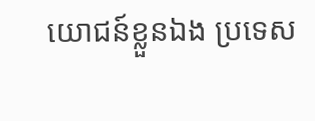យោជន៍ខ្លួនឯង ប្រទេស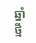ឆ្នាំថ្មី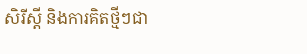សិរីស្តី និងការគិតថ្មីៗជា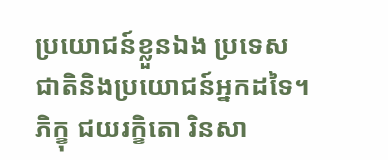ប្រយោជន៍ខ្លួនឯង ប្រទេស
ជាតិនិងប្រយោជន៍អ្នកដទៃ។
ភិក្ខុ ជយរក្ខិតោ រិនសា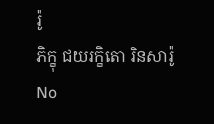រ៉ូ
ភិក្ខុ ជយរក្ខិតោ រិនសារ៉ូ
No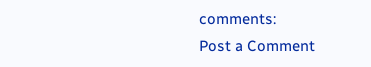comments:
Post a Comment